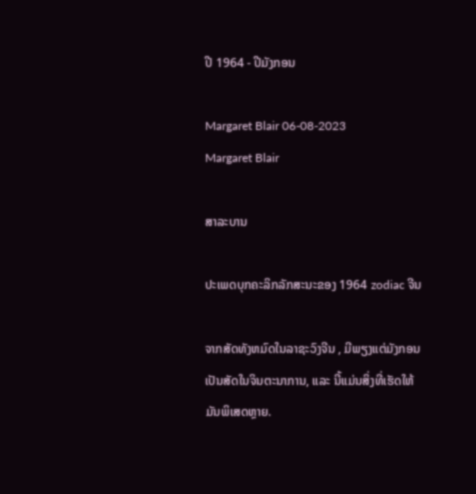ປີ 1964 - ປີມັງກອນ

Margaret Blair 06-08-2023
Margaret Blair

ສາລະບານ

ປະເພດບຸກຄະລິກລັກສະນະຂອງ 1964 zodiac ຈີນ

ຈາກສັດທັງຫມົດໃນລາຊະວົງຈີນ , ມີພຽງແຕ່ມັງກອນເປັນສັດໃນຈິນຕະນາການ, ແລະ ນີ້ແມ່ນສິ່ງທີ່ເຮັດໃຫ້ມັນພິເສດຫຼາຍ.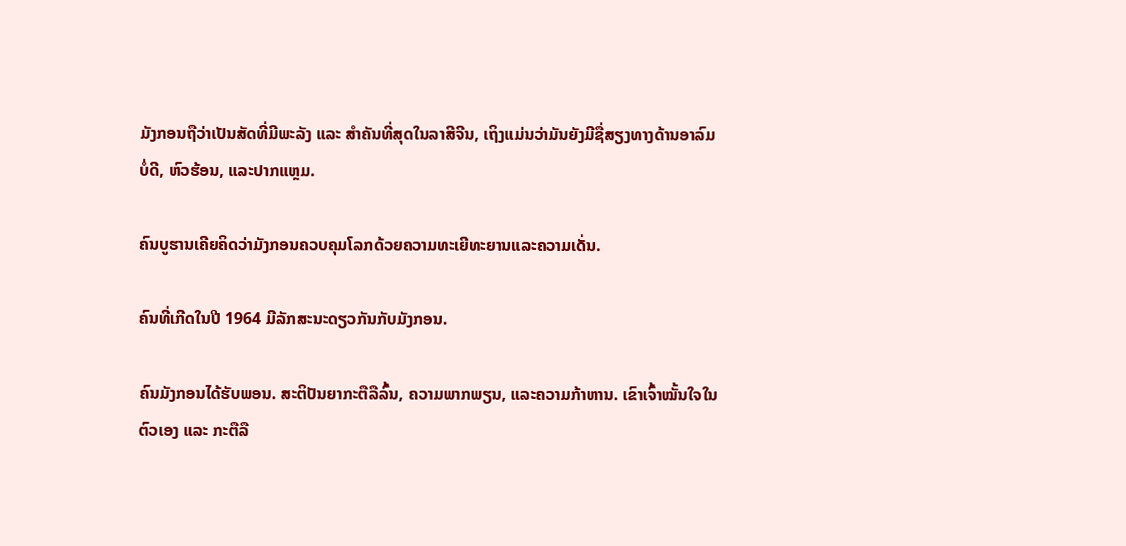ມັງກອນຖືວ່າເປັນສັດທີ່ມີພະລັງ ແລະ ສຳຄັນທີ່ສຸດໃນລາສີຈີນ, ເຖິງແມ່ນວ່າມັນຍັງມີຊື່ສຽງທາງດ້ານອາລົມບໍ່ດີ, ຫົວຮ້ອນ, ແລະປາກແຫຼມ.

ຄົນບູຮານເຄີຍຄິດວ່າມັງກອນຄວບຄຸມໂລກດ້ວຍຄວາມທະເຍີທະຍານແລະຄວາມເດັ່ນ.

ຄົນທີ່ເກີດໃນປີ 1964 ມີລັກສະນະດຽວກັນກັບມັງກອນ.

ຄົນມັງກອນໄດ້ຮັບພອນ. ສະຕິປັນຍາກະຕືລືລົ້ນ, ຄວາມພາກພຽນ, ແລະຄວາມກ້າຫານ. ເຂົາເຈົ້າໝັ້ນໃຈໃນຕົວເອງ ແລະ ກະຕືລື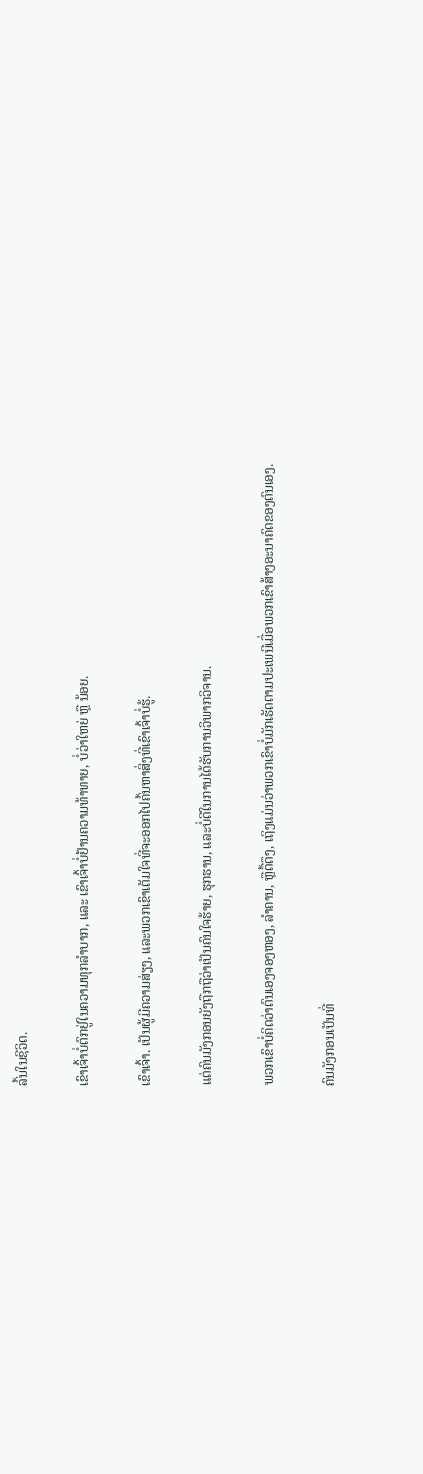ລົ້ນໃນຊີວິດ.

ເຂົາເຈົ້າບໍ່ຕົກຢູ່ໃນຄວາມທຸກລຳບາກ, ແລະ ເຂົາເຈົ້າບໍ່ຢ້ານຄວາມທ້າທາຍ, ບໍ່ວ່າໃຫຍ່ ຫຼື ນ້ອຍ.

ເຂົາເຈົ້າ. ເປັນຜູ້ມີຄວາມສ່ຽງ, ແລະພວກເຂົາເຕັມໃຈທີ່ຈະອອກໄປຄົ້ນຫາສິ່ງທີ່ເຂົາເຈົ້າບໍ່ຮູ້.

ແຕ່ຄົນມັງກອນຍັງຖືກຖືວ່າເປັນຄົນໃຈຮ້າຍ, ຮຸກຮານ, ແລະບໍ່ດີໃນການໄດ້ຮັບການວິພາກວິຈານ.

ພວກເຂົາບໍ່ຄິດວ່າຕົນເອງຈອງຫອງ, ລຳຄານ, ຫຼືດື້ດຶງ, ເຖິງແມ່ນວ່າພວກເຂົາບໍ່ມັກເຮັດຕາມປະເພນີເມື່ອພວກເຂົາສ້າງອະນາຄົດຂອງຕົນເອງ.

ຄົນມັງກອນເປັນທີ່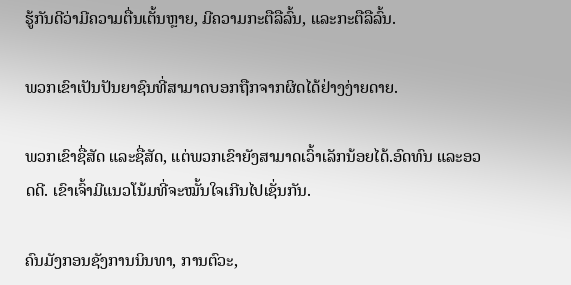ຮູ້ກັນດີວ່າມີຄວາມຕື່ນເຕັ້ນຫຼາຍ, ມີຄວາມກະຕືລືລົ້ນ, ແລະກະຕືລືລົ້ນ.

ພວກເຂົາເປັນປັນຍາຊົນທີ່ສາມາດບອກຖືກຈາກຜິດໄດ້ຢ່າງງ່າຍດາຍ.

ພວກເຂົາຊື່ສັດ ແລະຊື່ສັດ, ແຕ່ພວກເຂົາຍັງສາມາດເວົ້າເລັກນ້ອຍໄດ້.ອົດທົນ ແລະອວດດີ. ເຂົາເຈົ້າມີແນວໂນ້ມທີ່ຈະໝັ້ນໃຈເກີນໄປເຊັ່ນກັນ.

ຄົນມັງກອນຊັງການນິນທາ, ການຕົວະ,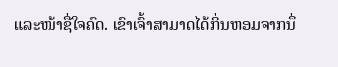ແລະໜ້າຊື່ໃຈຄົດ. ເຂົາເຈົ້າສາມາດໄດ້ກິ່ນຫອມຈາກນຶ່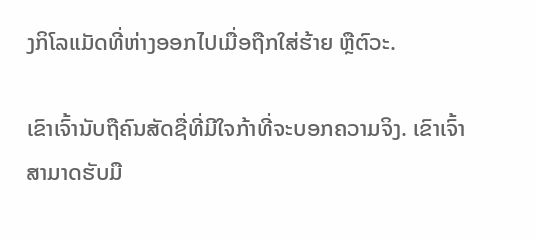ງກິໂລແມັດທີ່ຫ່າງອອກໄປເມື່ອຖືກໃສ່ຮ້າຍ ຫຼືຕົວະ.

ເຂົາເຈົ້ານັບຖືຄົນສັດຊື່ທີ່ມີໃຈກ້າທີ່ຈະບອກຄວາມຈິງ. ເຂົາເຈົ້າສາມາດຮັບມື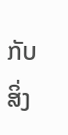ກັບສິ່ງ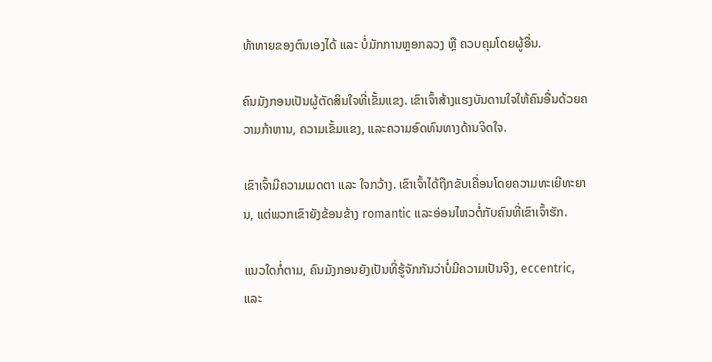ທ້າທາຍຂອງຕົນເອງໄດ້ ແລະ ບໍ່ມັກການຫຼອກລວງ ຫຼື ຄວບຄຸມໂດຍຜູ້ອື່ນ.

ຄົນມັງກອນເປັນຜູ້ຕັດສິນໃຈທີ່ເຂັ້ມແຂງ. ເຂົາເຈົ້າສ້າງແຮງບັນດານໃຈໃຫ້ຄົນອື່ນດ້ວຍຄວາມກ້າຫານ, ຄວາມເຂັ້ມແຂງ, ແລະຄວາມອົດທົນທາງດ້ານຈິດໃຈ.

ເຂົາເຈົ້າມີຄວາມເມດຕາ ແລະ ໃຈກວ້າງ. ເຂົາເຈົ້າໄດ້ຖືກຂັບເຄື່ອນໂດຍຄວາມທະເຍີທະຍານ, ແຕ່ພວກເຂົາຍັງຂ້ອນຂ້າງ romantic ແລະອ່ອນໄຫວຕໍ່ກັບຄົນທີ່ເຂົາເຈົ້າຮັກ.

ແນວໃດກໍ່ຕາມ, ຄົນມັງກອນຍັງເປັນທີ່ຮູ້ຈັກກັນວ່າບໍ່ມີຄວາມເປັນຈິງ, eccentric, ແລະ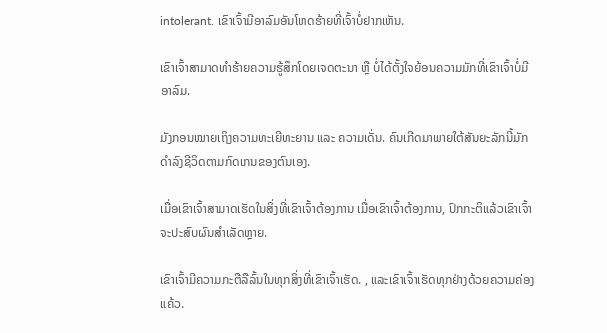intolerant. ເຂົາເຈົ້າມີອາລົມອັນໂຫດຮ້າຍທີ່ເຈົ້າບໍ່ຢາກເຫັນ.

ເຂົາເຈົ້າສາມາດທຳຮ້າຍຄວາມຮູ້ສຶກໂດຍເຈດຕະນາ ຫຼື ບໍ່ໄດ້ຕັ້ງໃຈຍ້ອນຄວາມມັກທີ່ເຂົາເຈົ້າບໍ່ມີອາລົມ.

ມັງກອນໝາຍເຖິງຄວາມທະເຍີທະຍານ ແລະ ຄວາມເດັ່ນ. ຄົນເກີດມາພາຍໃຕ້ສັນຍະລັກນີ້ມັກດຳລົງຊີວິດຕາມກົດເກນຂອງຕົນເອງ.

ເມື່ອເຂົາເຈົ້າສາມາດເຮັດໃນສິ່ງທີ່ເຂົາເຈົ້າຕ້ອງການ ເມື່ອເຂົາເຈົ້າຕ້ອງການ, ປົກກະຕິແລ້ວເຂົາເຈົ້າຈະປະສົບຜົນສຳເລັດຫຼາຍ.

ເຂົາເຈົ້າມີຄວາມກະຕືລືລົ້ນໃນທຸກສິ່ງທີ່ເຂົາເຈົ້າເຮັດ. , ແລະເຂົາເຈົ້າເຮັດທຸກຢ່າງດ້ວຍຄວາມຄ່ອງແຄ້ວ.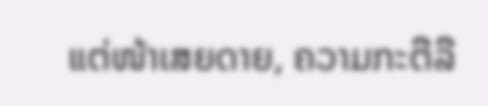ແຕ່ໜ້າເສຍດາຍ, ຄວາມກະຕືລື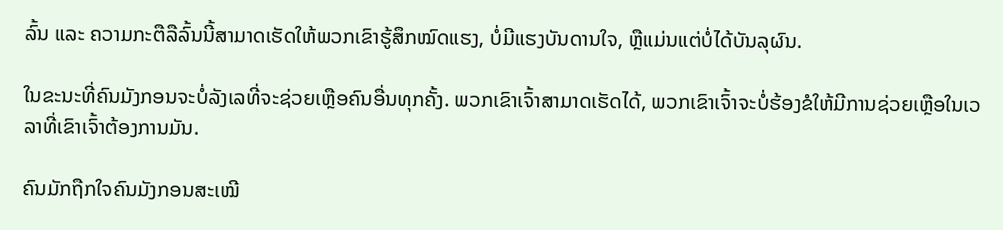ລົ້ນ ແລະ ຄວາມກະຕືລືລົ້ນນີ້ສາມາດເຮັດໃຫ້ພວກເຂົາຮູ້ສຶກໝົດແຮງ, ບໍ່ມີແຮງບັນດານໃຈ, ຫຼືແມ່ນແຕ່ບໍ່ໄດ້ບັນລຸຜົນ.

ໃນຂະນະທີ່ຄົນມັງກອນຈະບໍ່ລັງເລທີ່ຈະຊ່ວຍເຫຼືອຄົນອື່ນທຸກຄັ້ງ. ພວກເຂົາເຈົ້າສາມາດເຮັດໄດ້, ພວກເຂົາເຈົ້າຈະບໍ່ຮ້ອງຂໍໃຫ້ມີການຊ່ວຍເຫຼືອໃນເວລາທີ່ເຂົາເຈົ້າຕ້ອງການມັນ.

ຄົນມັກຖືກໃຈຄົນມັງກອນສະເໝີ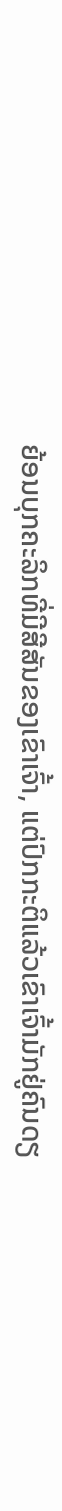ຍ້ອນບຸກຄະລິກທີ່ມີສີສັນຂອງເຂົາເຈົ້າ, ແຕ່ປົກກະຕິແລ້ວເຂົາເຈົ້າມັກຢູ່ຄົນດຽ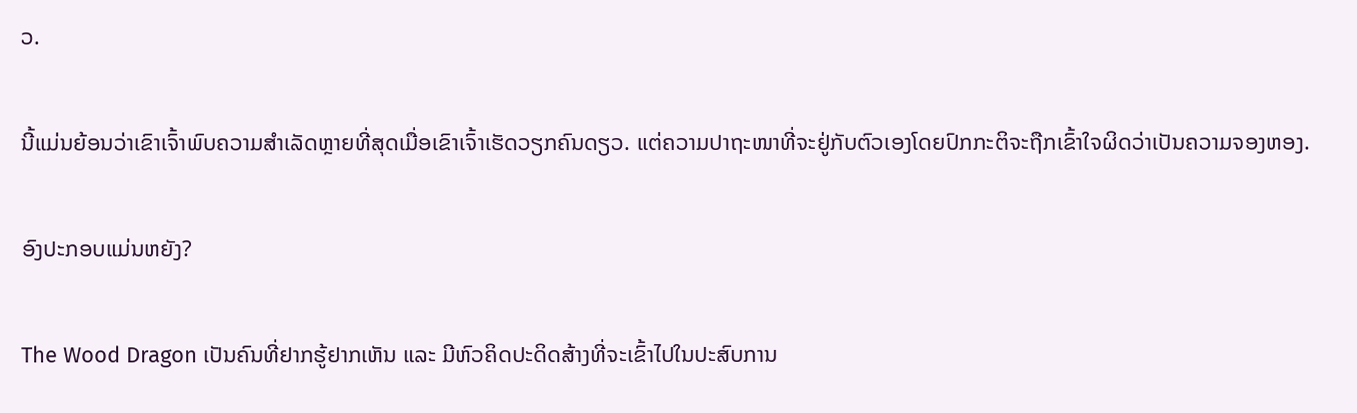ວ.

ນີ້ແມ່ນຍ້ອນວ່າເຂົາເຈົ້າພົບຄວາມສຳເລັດຫຼາຍທີ່ສຸດເມື່ອເຂົາເຈົ້າເຮັດວຽກຄົນດຽວ. ແຕ່ຄວາມປາຖະໜາທີ່ຈະຢູ່ກັບຕົວເອງໂດຍປົກກະຕິຈະຖືກເຂົ້າໃຈຜິດວ່າເປັນຄວາມຈອງຫອງ.

ອົງປະກອບແມ່ນຫຍັງ?

The Wood Dragon ເປັນຄົນທີ່ຢາກຮູ້ຢາກເຫັນ ແລະ ມີຫົວຄິດປະດິດສ້າງທີ່ຈະເຂົ້າໄປໃນປະສົບການ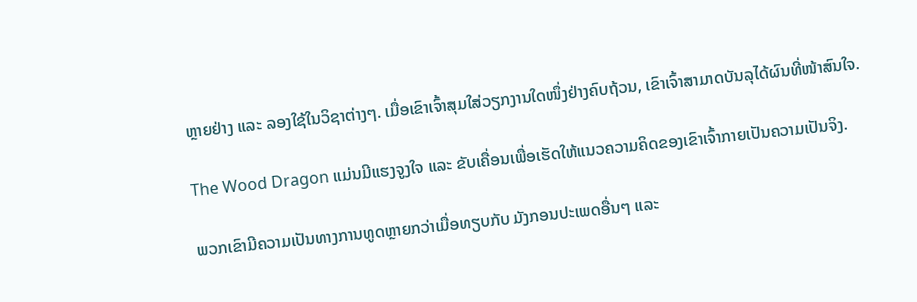ຫຼາຍຢ່າງ ແລະ ລອງໃຊ້ໃນວິຊາຕ່າງໆ. ເມື່ອເຂົາເຈົ້າສຸມໃສ່ວຽກງານໃດໜຶ່ງຢ່າງຄົບຖ້ວນ, ເຂົາເຈົ້າສາມາດບັນລຸໄດ້ຜົນທີ່ໜ້າສົນໃຈ.

The Wood Dragon ແມ່ນມີແຮງຈູງໃຈ ແລະ ຂັບເຄື່ອນເພື່ອເຮັດໃຫ້ແນວຄວາມຄິດຂອງເຂົາເຈົ້າກາຍເປັນຄວາມເປັນຈິງ.

ພວກເຂົາມີຄວາມເປັນທາງການທູດຫຼາຍກວ່າເມື່ອທຽບກັບ ມັງກອນປະເພດອື່ນໆ ແລະ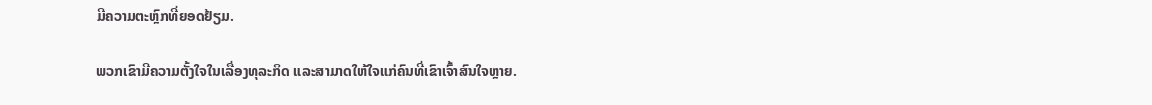ມີຄວາມຕະຫຼົກທີ່ຍອດຢ້ຽມ.

ພວກເຂົາມີຄວາມຕັ້ງໃຈໃນເລື່ອງທຸລະກິດ ແລະສາມາດໃຫ້ໃຈແກ່ຄົນທີ່ເຂົາເຈົ້າສົນໃຈຫຼາຍ.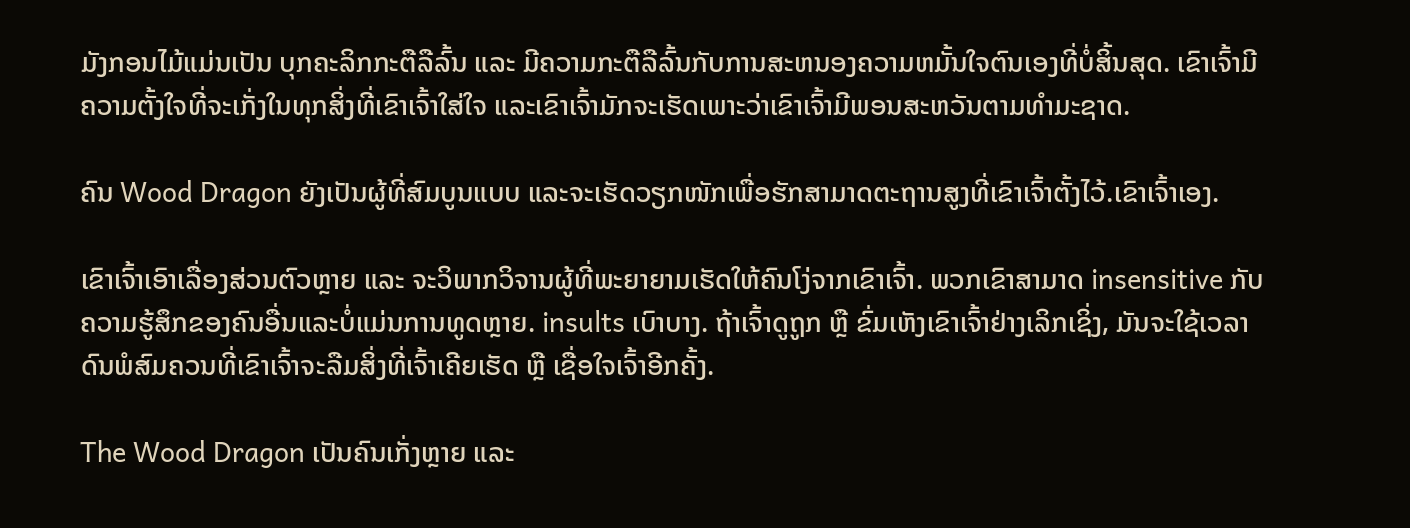ມັງກອນໄມ້ແມ່ນເປັນ ບຸກຄະລິກກະຕືລືລົ້ນ ແລະ ມີຄວາມກະຕືລືລົ້ນກັບການສະຫນອງຄວາມຫມັ້ນໃຈຕົນເອງທີ່ບໍ່ສິ້ນສຸດ. ເຂົາເຈົ້າມີຄວາມຕັ້ງໃຈທີ່ຈະເກັ່ງໃນທຸກສິ່ງທີ່ເຂົາເຈົ້າໃສ່ໃຈ ແລະເຂົາເຈົ້າມັກຈະເຮັດເພາະວ່າເຂົາເຈົ້າມີພອນສະຫວັນຕາມທໍາມະຊາດ.

ຄົນ Wood Dragon ຍັງເປັນຜູ້ທີ່ສົມບູນແບບ ແລະຈະເຮັດວຽກໜັກເພື່ອຮັກສາມາດຕະຖານສູງທີ່ເຂົາເຈົ້າຕັ້ງໄວ້.ເຂົາເຈົ້າເອງ.

ເຂົາເຈົ້າເອົາເລື່ອງສ່ວນຕົວຫຼາຍ ແລະ ຈະວິພາກວິຈານຜູ້ທີ່ພະຍາຍາມເຮັດໃຫ້ຄົນໂງ່ຈາກເຂົາເຈົ້າ. ພວກເຂົາສາມາດ insensitive ກັບຄວາມຮູ້ສຶກຂອງຄົນອື່ນແລະບໍ່ແມ່ນການທູດຫຼາຍ. insults ເບົາບາງ. ຖ້າເຈົ້າດູຖູກ ຫຼື ຂົ່ມເຫັງເຂົາເຈົ້າຢ່າງເລິກເຊິ່ງ, ມັນຈະໃຊ້ເວລາດົນພໍສົມຄວນທີ່ເຂົາເຈົ້າຈະລືມສິ່ງທີ່ເຈົ້າເຄີຍເຮັດ ຫຼື ເຊື່ອໃຈເຈົ້າອີກຄັ້ງ.

The Wood Dragon ເປັນຄົນເກັ່ງຫຼາຍ ແລະ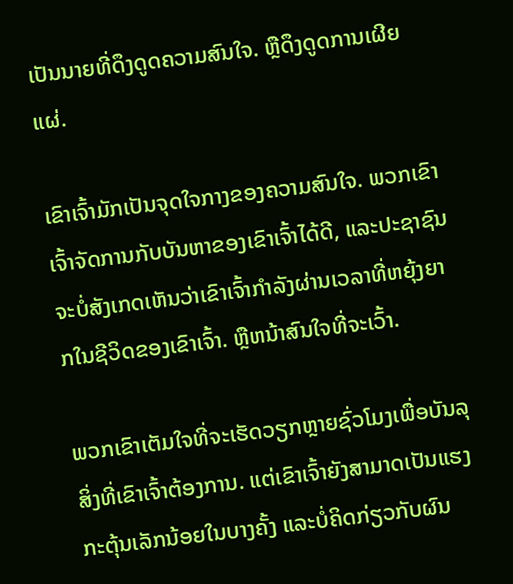ເປັນນາຍທີ່ດຶງດູດຄວາມສົນໃຈ. ຫຼືດຶງດູດການເຜີຍແຜ່.

ເຂົາເຈົ້າມັກເປັນຈຸດໃຈກາງຂອງຄວາມສົນໃຈ. ພວກເຂົາເຈົ້າຈັດການກັບບັນຫາຂອງເຂົາເຈົ້າໄດ້ດີ, ແລະປະຊາຊົນຈະບໍ່ສັງເກດເຫັນວ່າເຂົາເຈົ້າກໍາລັງຜ່ານເວລາທີ່ຫຍຸ້ງຍາກໃນຊີວິດຂອງເຂົາເຈົ້າ. ຫຼືຫນ້າສົນໃຈທີ່ຈະເວົ້າ.

ພວກເຂົາເຕັມໃຈທີ່ຈະເຮັດວຽກຫຼາຍຊົ່ວໂມງເພື່ອບັນລຸສິ່ງທີ່ເຂົາເຈົ້າຕ້ອງການ. ແຕ່ເຂົາເຈົ້າຍັງສາມາດເປັນແຮງກະຕຸ້ນເລັກນ້ອຍໃນບາງຄັ້ງ ແລະບໍ່ຄິດກ່ຽວກັບຜົນ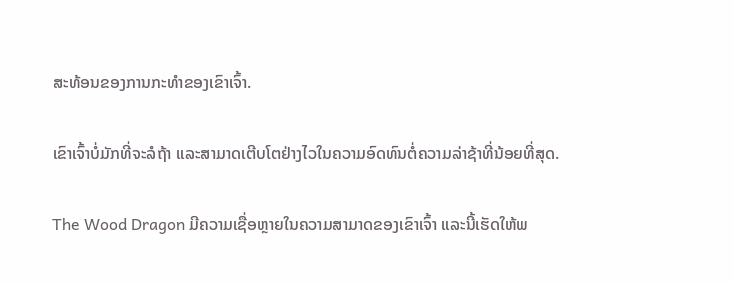ສະທ້ອນຂອງການກະທໍາຂອງເຂົາເຈົ້າ.

ເຂົາເຈົ້າບໍ່ມັກທີ່ຈະລໍຖ້າ ແລະສາມາດເຕີບໂຕຢ່າງໄວໃນຄວາມອົດທົນຕໍ່ຄວາມລ່າຊ້າທີ່ນ້ອຍທີ່ສຸດ.

The Wood Dragon ມີຄວາມເຊື່ອຫຼາຍໃນຄວາມສາມາດຂອງເຂົາເຈົ້າ ແລະນີ້ເຮັດໃຫ້ພ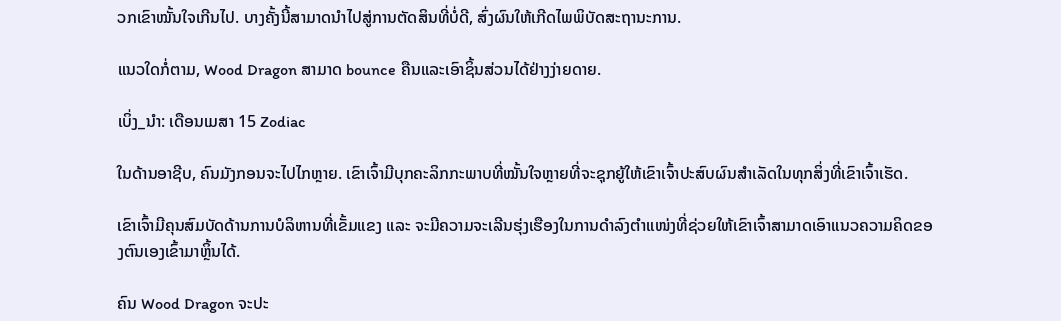ວກເຂົາໝັ້ນໃຈເກີນໄປ. ບາງຄັ້ງນີ້ສາມາດນໍາໄປສູ່ການຕັດສິນທີ່ບໍ່ດີ, ສົ່ງຜົນໃຫ້ເກີດໄພພິບັດສະຖານະການ.

ແນວໃດກໍ່ຕາມ, Wood Dragon ສາມາດ bounce ຄືນແລະເອົາຊິ້ນສ່ວນໄດ້ຢ່າງງ່າຍດາຍ.

ເບິ່ງ_ນຳ: ເດືອນເມສາ 15 Zodiac

ໃນດ້ານອາຊີບ, ຄົນມັງກອນຈະໄປໄກຫຼາຍ. ເຂົາເຈົ້າມີບຸກຄະລິກກະພາບທີ່ໝັ້ນໃຈຫຼາຍທີ່ຈະຊຸກຍູ້ໃຫ້ເຂົາເຈົ້າປະສົບຜົນສຳເລັດໃນທຸກສິ່ງທີ່ເຂົາເຈົ້າເຮັດ.

ເຂົາເຈົ້າມີຄຸນສົມບັດດ້ານການບໍລິຫານທີ່ເຂັ້ມແຂງ ແລະ ຈະມີຄວາມຈະເລີນຮຸ່ງເຮືອງໃນການດຳລົງຕຳແໜ່ງທີ່ຊ່ວຍໃຫ້ເຂົາເຈົ້າສາມາດເອົາແນວຄວາມຄິດຂອງຕົນເອງເຂົ້າມາຫຼິ້ນໄດ້.

ຄົນ Wood Dragon ຈະປະ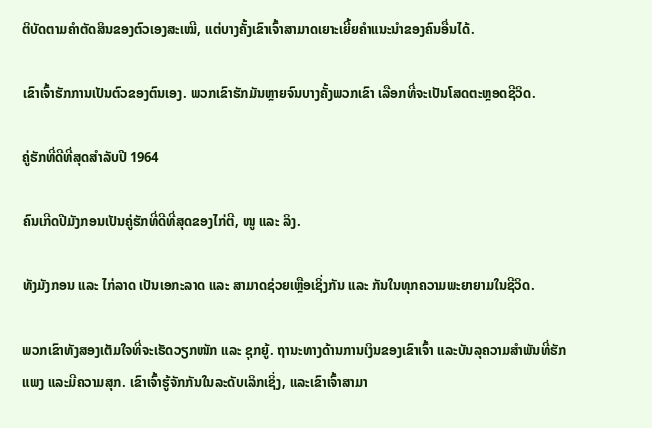ຕິບັດຕາມຄໍາຕັດສິນຂອງຕົວເອງສະເໝີ, ແຕ່ບາງຄັ້ງເຂົາເຈົ້າສາມາດເຍາະເຍີ້ຍຄໍາແນະນໍາຂອງຄົນອື່ນໄດ້.

ເຂົາເຈົ້າຮັກການເປັນຕົວຂອງຕົນເອງ. ພວກເຂົາຮັກມັນຫຼາຍຈົນບາງຄັ້ງພວກເຂົາ ເລືອກທີ່ຈະເປັນໂສດຕະຫຼອດຊີວິດ.

ຄູ່ຮັກທີ່ດີທີ່ສຸດສຳລັບປີ 1964

ຄົນເກີດປີມັງກອນເປັນຄູ່ຮັກທີ່ດີທີ່ສຸດຂອງໄກ່ຕີ, ໜູ ແລະ ລິງ.

ທັງມັງກອນ ແລະ ໄກ່ລາດ ເປັນເອກະລາດ ແລະ ສາມາດຊ່ວຍເຫຼືອເຊິ່ງກັນ ແລະ ກັນໃນທຸກຄວາມພະຍາຍາມໃນຊີວິດ.

ພວກເຂົາທັງສອງເຕັມໃຈທີ່ຈະເຮັດວຽກໜັກ ແລະ ຊຸກຍູ້. ຖານະທາງດ້ານການເງິນຂອງເຂົາເຈົ້າ ແລະບັນລຸຄວາມສໍາພັນທີ່ຮັກແພງ ແລະມີຄວາມສຸກ. ເຂົາເຈົ້າຮູ້ຈັກກັນໃນລະດັບເລິກເຊິ່ງ, ແລະເຂົາເຈົ້າສາມາ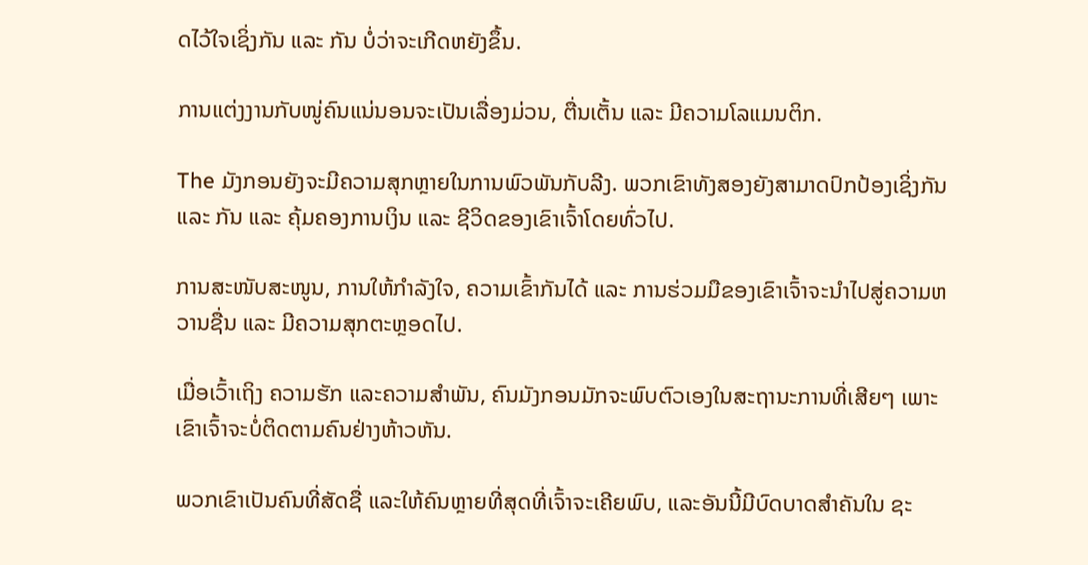ດໄວ້ໃຈເຊິ່ງກັນ ແລະ ກັນ ບໍ່ວ່າຈະເກີດຫຍັງຂຶ້ນ.

ການແຕ່ງງານກັບໜູ່ຄົນແນ່ນອນຈະເປັນເລື່ອງມ່ວນ, ຕື່ນເຕັ້ນ ແລະ ມີຄວາມໂລແມນຕິກ.

The ມັງກອນຍັງຈະມີຄວາມສຸກຫຼາຍໃນການພົວພັນກັບລີງ. ພວກເຂົາທັງສອງຍັງສາມາດປົກປ້ອງເຊິ່ງກັນ ແລະ ກັນ ແລະ ຄຸ້ມຄອງການເງິນ ແລະ ຊີວິດຂອງເຂົາເຈົ້າໂດຍທົ່ວໄປ.

ການສະໜັບສະໜູນ, ການໃຫ້ກຳລັງໃຈ, ຄວາມເຂົ້າກັນໄດ້ ແລະ ການຮ່ວມມືຂອງເຂົາເຈົ້າຈະນຳໄປສູ່ຄວາມຫວານຊື່ນ ແລະ ມີຄວາມສຸກຕະຫຼອດໄປ.

ເມື່ອເວົ້າເຖິງ ຄວາມຮັກ ແລະຄວາມສຳພັນ, ຄົນມັງກອນມັກຈະພົບຕົວເອງໃນສະຖານະການທີ່ເສີຍໆ ເພາະເຂົາເຈົ້າຈະບໍ່ຕິດຕາມຄົນຢ່າງຫ້າວຫັນ.

ພວກເຂົາເປັນຄົນທີ່ສັດຊື່ ແລະໃຫ້ຄົນຫຼາຍທີ່ສຸດທີ່ເຈົ້າຈະເຄີຍພົບ, ແລະອັນນີ້ມີບົດບາດສຳຄັນໃນ ຊະ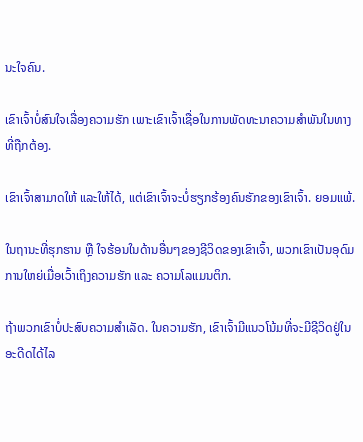ນະໃຈຄົນ.

ເຂົາເຈົ້າບໍ່ສົນໃຈເລື່ອງຄວາມຮັກ ເພາະເຂົາເຈົ້າເຊື່ອໃນການພັດທະນາຄວາມສໍາພັນໃນທາງທີ່ຖືກຕ້ອງ.

ເຂົາເຈົ້າສາມາດໃຫ້ ແລະໃຫ້ໄດ້, ແຕ່ເຂົາເຈົ້າຈະບໍ່ຮຽກຮ້ອງຄົນຮັກຂອງເຂົາເຈົ້າ. ຍອມແພ້.

ໃນຖານະທີ່ຮຸກຮານ ຫຼື ໃຈຮ້ອນໃນດ້ານອື່ນໆຂອງຊີວິດຂອງເຂົາເຈົ້າ, ພວກເຂົາເປັນອຸດົມການໃຫຍ່ເມື່ອເວົ້າເຖິງຄວາມຮັກ ແລະ ຄວາມໂລແມນຕິກ.

ຖ້າພວກເຂົາບໍ່ປະສົບຄວາມສຳເລັດ. ໃນຄວາມຮັກ, ເຂົາເຈົ້າມີແນວໂນ້ມທີ່ຈະມີຊີວິດຢູ່ໃນອະດີດໄດ້ໄລ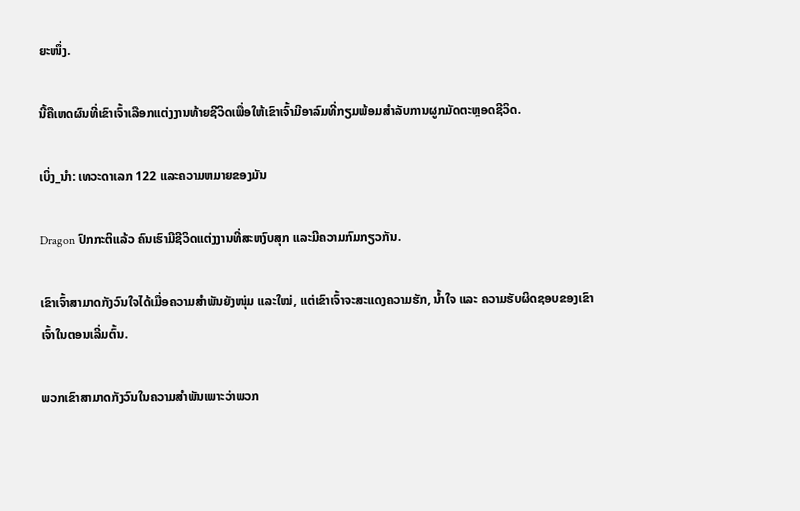ຍະໜຶ່ງ.

ນີ້ຄືເຫດຜົນທີ່ເຂົາເຈົ້າເລືອກແຕ່ງງານທ້າຍຊີວິດເພື່ອໃຫ້ເຂົາເຈົ້າມີອາລົມທີ່ກຽມພ້ອມສໍາລັບການຜູກມັດຕະຫຼອດຊີວິດ.

ເບິ່ງ_ນຳ: ເທວະດາເລກ 122 ແລະຄວາມຫມາຍຂອງມັນ

Dragon ປົກກະຕິແລ້ວ ຄົນເຮົາມີຊີວິດແຕ່ງງານທີ່ສະຫງົບສຸກ ແລະມີຄວາມກົມກຽວກັນ.

ເຂົາເຈົ້າສາມາດກັງວົນໃຈໄດ້ເມື່ອຄວາມສຳພັນຍັງໜຸ່ມ ແລະໃໝ່, ແຕ່ເຂົາເຈົ້າຈະສະແດງຄວາມຮັກ, ນໍ້າໃຈ ແລະ ຄວາມຮັບຜິດຊອບຂອງເຂົາເຈົ້າໃນຕອນເລີ່ມຕົ້ນ.

ພວກເຂົາສາມາດກັງວົນໃນຄວາມສໍາພັນເພາະວ່າພວກ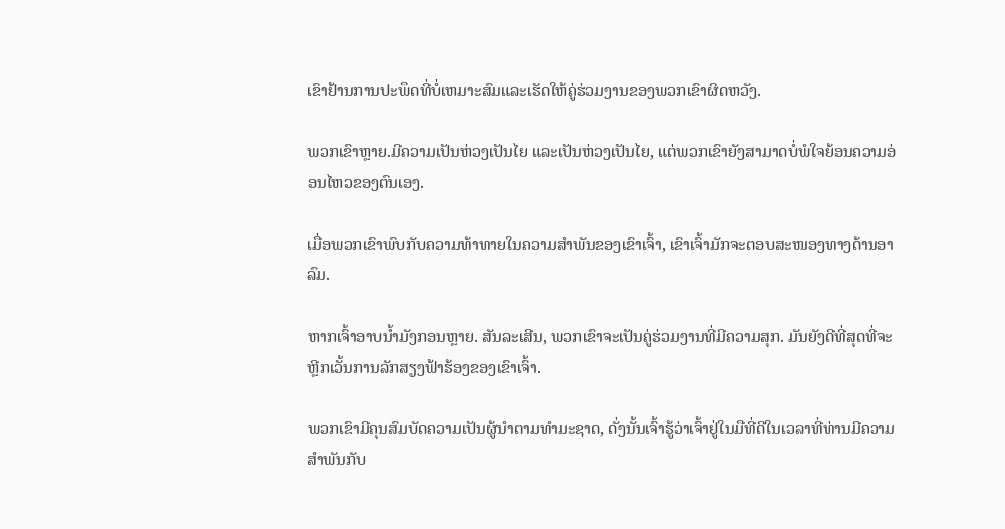ເຂົາຢ້ານການປະພຶດທີ່ບໍ່ເຫມາະສົມແລະເຮັດໃຫ້ຄູ່ຮ່ວມງານຂອງພວກເຂົາຜິດຫວັງ.

ພວກເຂົາຫຼາຍ.ມີຄວາມເປັນຫ່ວງເປັນໄຍ ແລະເປັນຫ່ວງເປັນໄຍ, ແຕ່ພວກເຂົາຍັງສາມາດບໍ່ພໍໃຈຍ້ອນຄວາມອ່ອນໄຫວຂອງຕົນເອງ.

ເມື່ອພວກເຂົາພົບກັບຄວາມທ້າທາຍໃນຄວາມສຳພັນຂອງເຂົາເຈົ້າ, ເຂົາເຈົ້າມັກຈະຕອບສະໜອງທາງດ້ານອາລົມ.

ຫາກເຈົ້າອາບນໍ້າມັງກອນຫຼາຍ. ສັນລະເສີນ, ພວກເຂົາຈະເປັນຄູ່ຮ່ວມງານທີ່ມີຄວາມສຸກ. ມັນຍັງດີທີ່ສຸດທີ່ຈະຫຼີກເວັ້ນການລັກສຽງຟ້າຮ້ອງຂອງເຂົາເຈົ້າ.

ພວກເຂົາມີຄຸນສົມບັດຄວາມເປັນຜູ້ນໍາຕາມທໍາມະຊາດ, ດັ່ງນັ້ນເຈົ້າຮູ້ວ່າເຈົ້າຢູ່ໃນມືທີ່ດີໃນເວລາທີ່ທ່ານມີຄວາມສໍາພັນກັບ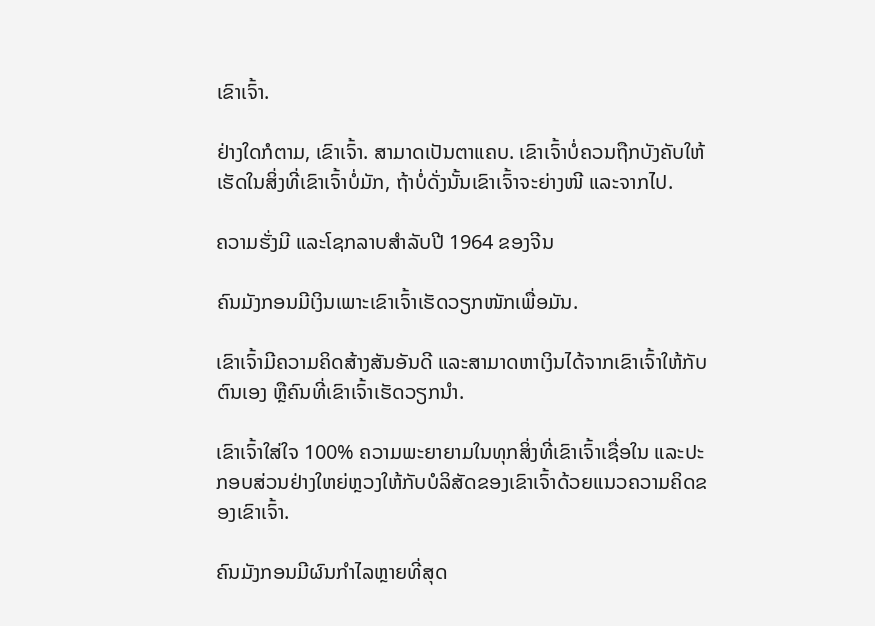ເຂົາເຈົ້າ.

ຢ່າງໃດກໍຕາມ, ເຂົາເຈົ້າ. ສາມາດເປັນຕາແຄບ. ເຂົາເຈົ້າບໍ່ຄວນຖືກບັງຄັບໃຫ້ເຮັດໃນສິ່ງທີ່ເຂົາເຈົ້າບໍ່ມັກ, ຖ້າບໍ່ດັ່ງນັ້ນເຂົາເຈົ້າຈະຍ່າງໜີ ແລະຈາກໄປ.

ຄວາມຮັ່ງມີ ແລະໂຊກລາບສໍາລັບປີ 1964 ຂອງຈີນ

ຄົນມັງກອນມີເງິນເພາະເຂົາເຈົ້າເຮັດວຽກໜັກເພື່ອມັນ.

ເຂົາເຈົ້າມີຄວາມຄິດສ້າງສັນອັນດີ ແລະສາມາດຫາເງິນໄດ້ຈາກເຂົາເຈົ້າໃຫ້ກັບຕົນເອງ ຫຼືຄົນທີ່ເຂົາເຈົ້າເຮັດວຽກນຳ.

ເຂົາເຈົ້າໃສ່ໃຈ 100% ຄວາມພະຍາຍາມໃນທຸກສິ່ງທີ່ເຂົາເຈົ້າເຊື່ອໃນ ແລະປະກອບສ່ວນຢ່າງໃຫຍ່ຫຼວງໃຫ້ກັບບໍລິສັດຂອງເຂົາເຈົ້າດ້ວຍແນວຄວາມຄິດຂອງເຂົາເຈົ້າ.

ຄົນມັງກອນມີຜົນກໍາໄລຫຼາຍທີ່ສຸດ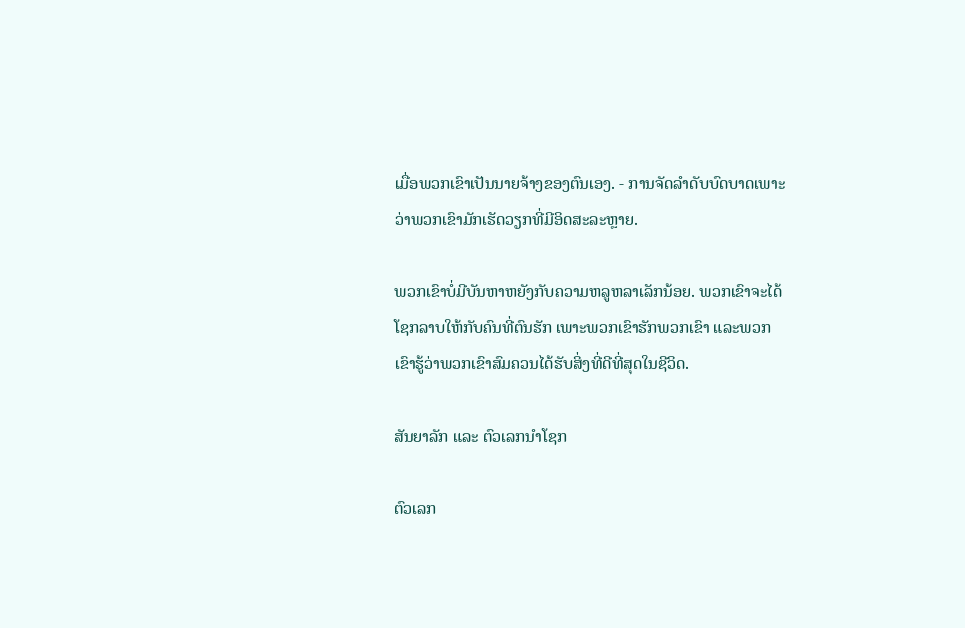ເມື່ອພວກເຂົາເປັນນາຍຈ້າງຂອງຕົນເອງ. - ການຈັດລໍາດັບບົດບາດເພາະວ່າພວກເຂົາມັກເຮັດວຽກທີ່ມີອິດສະລະຫຼາຍ.

ພວກເຂົາບໍ່ມີບັນຫາຫຍັງກັບຄວາມຫລູຫລາເລັກນ້ອຍ. ພວກເຂົາຈະໄດ້ໂຊກລາບໃຫ້ກັບຄົນທີ່ຕົນຮັກ ເພາະພວກເຂົາຮັກພວກເຂົາ ແລະພວກເຂົາຮູ້ວ່າພວກເຂົາສົມຄວນໄດ້ຮັບສິ່ງທີ່ດີທີ່ສຸດໃນຊີວິດ.

ສັນຍາລັກ ແລະ ຕົວເລກນຳໂຊກ

ຕົວເລກ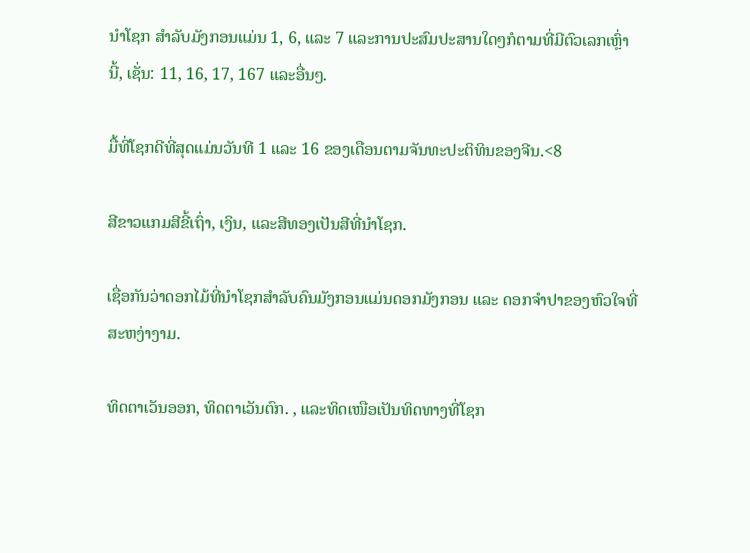ນຳໂຊກ ສໍາລັບມັງກອນແມ່ນ 1, 6, ແລະ 7 ແລະການປະສົມປະສານໃດໆກໍຕາມທີ່ມີຕົວເລກເຫຼົ່ານີ້, ເຊັ່ນ: 11, 16, 17, 167 ແລະອື່ນໆ.

ມື້ທີ່ໂຊກດີທີ່ສຸດແມ່ນວັນທີ 1 ແລະ 16 ຂອງເດືອນຕາມຈັນທະປະຕິທິນຂອງຈີນ.<8

ສີຂາວແກມສີຂີ້ເຖົ່າ, ເງິນ, ແລະສີທອງເປັນສີທີ່ນຳໂຊກ.

ເຊື່ອກັນວ່າດອກໄມ້ທີ່ນຳໂຊກສຳລັບຄົນມັງກອນແມ່ນດອກມັງກອນ ແລະ ດອກຈຳປາຂອງຫົວໃຈທີ່ສະຫງ່າງາມ.

ທິດຕາເວັນອອກ, ທິດຕາເວັນຕົກ. , ແລະທິດເໜືອເປັນທິດທາງທີ່ໂຊກ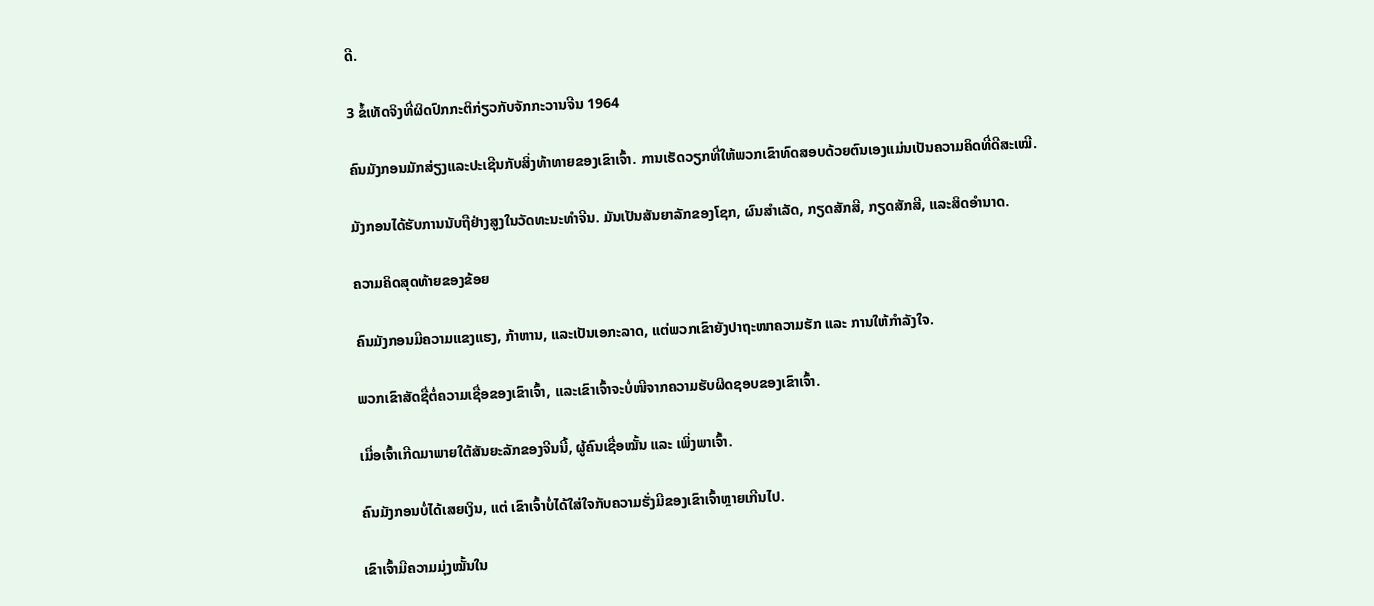ດີ.

3 ຂໍ້ເທັດຈິງທີ່ຜິດປົກກະຕິກ່ຽວກັບຈັກກະວານຈີນ 1964

ຄົນມັງກອນມັກສ່ຽງແລະປະເຊີນກັບສິ່ງທ້າທາຍຂອງເຂົາເຈົ້າ. ການເຮັດວຽກທີ່ໃຫ້ພວກເຂົາທົດສອບດ້ວຍຕົນເອງແມ່ນເປັນຄວາມຄິດທີ່ດີສະເໝີ.

ມັງກອນໄດ້ຮັບການນັບຖືຢ່າງສູງໃນວັດທະນະທໍາຈີນ. ມັນເປັນສັນຍາລັກຂອງໂຊກ, ຜົນສໍາເລັດ, ກຽດສັກສີ, ກຽດສັກສີ, ແລະສິດອໍານາດ.

ຄວາມຄິດສຸດທ້າຍຂອງຂ້ອຍ

ຄົນມັງກອນມີຄວາມແຂງແຮງ, ກ້າຫານ, ແລະເປັນເອກະລາດ, ແຕ່ພວກເຂົາຍັງປາຖະໜາຄວາມຮັກ ແລະ ການໃຫ້ກຳລັງໃຈ.

ພວກເຂົາສັດຊື່ຕໍ່ຄວາມເຊື່ອຂອງເຂົາເຈົ້າ, ແລະເຂົາເຈົ້າຈະບໍ່ໜີຈາກຄວາມຮັບຜິດຊອບຂອງເຂົາເຈົ້າ.

ເມື່ອເຈົ້າເກີດມາພາຍໃຕ້ສັນຍະລັກຂອງຈີນນີ້, ຜູ້ຄົນເຊື່ອໝັ້ນ ແລະ ເພິ່ງພາເຈົ້າ.

ຄົນມັງກອນບໍ່ໄດ້ເສຍເງິນ, ແຕ່ ເຂົາເຈົ້າບໍ່ໄດ້ໃສ່ໃຈກັບຄວາມຮັ່ງມີຂອງເຂົາເຈົ້າຫຼາຍເກີນໄປ.

ເຂົາເຈົ້າມີຄວາມມຸ່ງໝັ້ນໃນ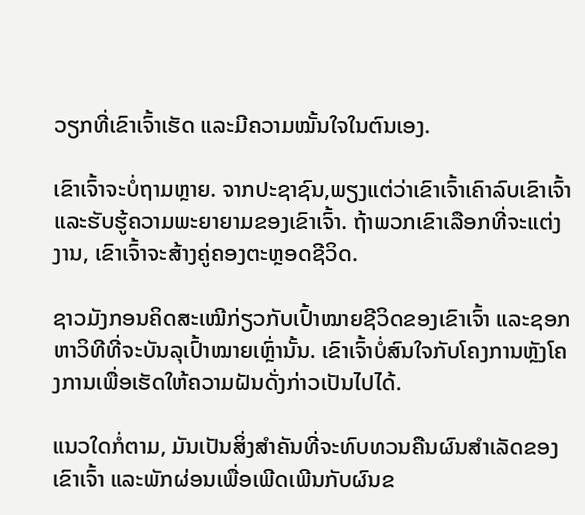ວຽກທີ່ເຂົາເຈົ້າເຮັດ ແລະມີຄວາມໝັ້ນໃຈໃນຕົນເອງ.

ເຂົາເຈົ້າຈະບໍ່ຖາມຫຼາຍ. ຈາກປະຊາຊົນ,ພຽງແຕ່ວ່າເຂົາເຈົ້າເຄົາລົບເຂົາເຈົ້າ ແລະຮັບຮູ້ຄວາມພະຍາຍາມຂອງເຂົາເຈົ້າ. ຖ້າພວກເຂົາເລືອກທີ່ຈະແຕ່ງງານ, ເຂົາເຈົ້າຈະສ້າງຄູ່ຄອງຕະຫຼອດຊີວິດ.

ຊາວມັງກອນຄິດສະເໝີກ່ຽວກັບເປົ້າໝາຍຊີວິດຂອງເຂົາເຈົ້າ ແລະຊອກຫາວິທີທີ່ຈະບັນລຸເປົ້າໝາຍເຫຼົ່ານັ້ນ. ເຂົາເຈົ້າບໍ່ສົນໃຈກັບໂຄງການຫຼັງໂຄງການເພື່ອເຮັດໃຫ້ຄວາມຝັນດັ່ງກ່າວເປັນໄປໄດ້.

ແນວໃດກໍ່ຕາມ, ມັນເປັນສິ່ງສໍາຄັນທີ່ຈະທົບທວນຄືນຜົນສໍາເລັດຂອງເຂົາເຈົ້າ ແລະພັກຜ່ອນເພື່ອເພີດເພີນກັບຜົນຂ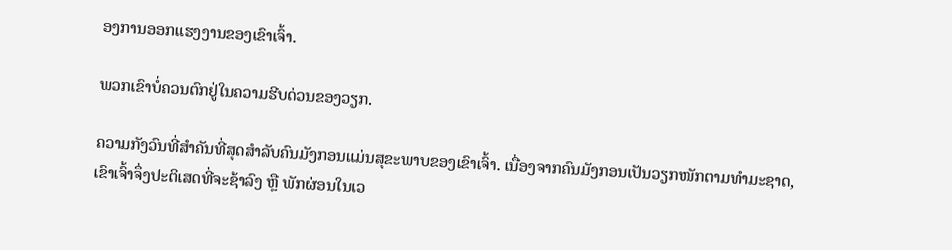ອງການອອກແຮງງານຂອງເຂົາເຈົ້າ.

ພວກເຂົາບໍ່ຄວນຕົກຢູ່ໃນຄວາມຮີບດ່ວນຂອງວຽກ.

ຄວາມກັງວົນທີ່ສຳຄັນທີ່ສຸດສຳລັບຄົນມັງກອນແມ່ນສຸຂະພາບຂອງເຂົາເຈົ້າ. ເນື່ອງຈາກຄົນມັງກອນເປັນວຽກໜັກຕາມທຳມະຊາດ, ເຂົາເຈົ້າຈຶ່ງປະຕິເສດທີ່ຈະຊ້າລົງ ຫຼື ພັກຜ່ອນໃນເວ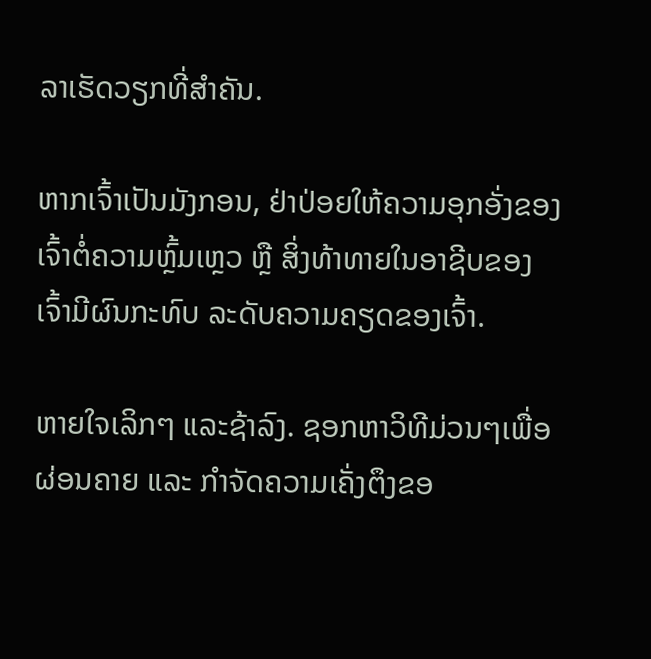ລາເຮັດວຽກທີ່ສຳຄັນ.

ຫາກເຈົ້າເປັນມັງກອນ, ຢ່າປ່ອຍໃຫ້ຄວາມອຸກອັ່ງຂອງເຈົ້າຕໍ່ຄວາມຫຼົ້ມເຫຼວ ຫຼື ສິ່ງທ້າທາຍໃນອາຊີບຂອງເຈົ້າມີຜົນກະທົບ ລະດັບຄວາມຄຽດຂອງເຈົ້າ.

ຫາຍໃຈເລິກໆ ແລະຊ້າລົງ. ຊອກຫາວິທີມ່ວນໆເພື່ອຜ່ອນຄາຍ ແລະ ກໍາຈັດຄວາມເຄັ່ງຕຶງຂອ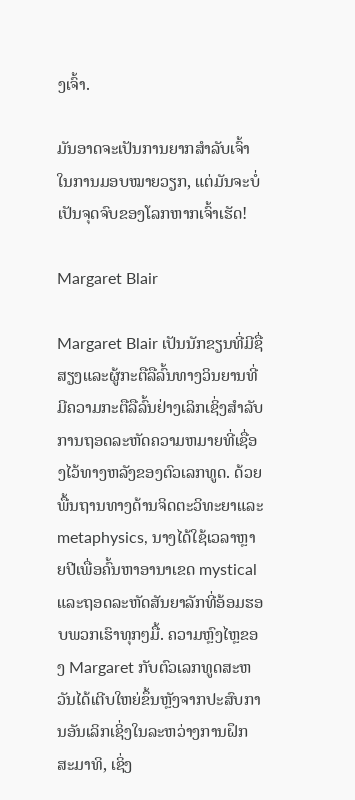ງເຈົ້າ.

ມັນອາດຈະເປັນການຍາກສຳລັບເຈົ້າໃນການມອບໝາຍວຽກ, ແຕ່ມັນຈະບໍ່ເປັນຈຸດຈົບຂອງໂລກຫາກເຈົ້າເຮັດ!

Margaret Blair

Margaret Blair ເປັນນັກຂຽນທີ່ມີຊື່ສຽງແລະຜູ້ກະຕືລືລົ້ນທາງວິນຍານທີ່ມີຄວາມກະຕືລືລົ້ນຢ່າງເລິກເຊິ່ງສໍາລັບການຖອດລະຫັດຄວາມຫມາຍທີ່ເຊື່ອງໄວ້ທາງຫລັງຂອງຕົວເລກທູດ. ດ້ວຍພື້ນຖານທາງດ້ານຈິດຕະວິທະຍາແລະ metaphysics, ນາງໄດ້ໃຊ້ເວລາຫຼາຍປີເພື່ອຄົ້ນຫາອານາເຂດ mystical ແລະຖອດລະຫັດສັນຍາລັກທີ່ອ້ອມຮອບພວກເຮົາທຸກໆມື້. ຄວາມຫຼົງໄຫຼຂອງ Margaret ກັບຕົວເລກທູດສະຫວັນໄດ້ເຕີບໃຫຍ່ຂຶ້ນຫຼັງຈາກປະສົບການອັນເລິກເຊິ່ງໃນລະຫວ່າງການຝຶກສະມາທິ, ເຊິ່ງ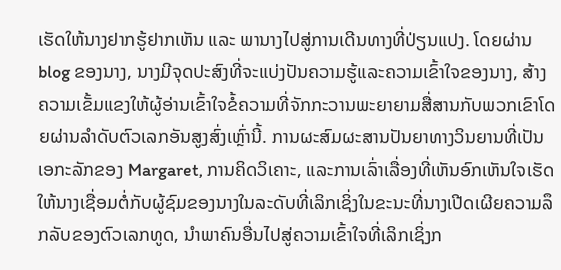ເຮັດໃຫ້ນາງຢາກຮູ້ຢາກເຫັນ ແລະ ພານາງໄປສູ່ການເດີນທາງທີ່ປ່ຽນແປງ. ໂດຍຜ່ານ blog ຂອງນາງ, ນາງມີຈຸດປະສົງທີ່ຈະແບ່ງປັນຄວາມຮູ້ແລະຄວາມເຂົ້າໃຈຂອງນາງ, ສ້າງຄວາມເຂັ້ມແຂງໃຫ້ຜູ້ອ່ານເຂົ້າໃຈຂໍ້ຄວາມທີ່ຈັກກະວານພະຍາຍາມສື່ສານກັບພວກເຂົາໂດຍຜ່ານລໍາດັບຕົວເລກອັນສູງສົ່ງເຫຼົ່ານີ້. ການຜະສົມຜະສານປັນຍາທາງວິນຍານທີ່ເປັນເອກະລັກຂອງ Margaret, ການຄິດວິເຄາະ, ແລະການເລົ່າເລື່ອງທີ່ເຫັນອົກເຫັນໃຈເຮັດໃຫ້ນາງເຊື່ອມຕໍ່ກັບຜູ້ຊົມຂອງນາງໃນລະດັບທີ່ເລິກເຊິ່ງໃນຂະນະທີ່ນາງເປີດເຜີຍຄວາມລຶກລັບຂອງຕົວເລກທູດ, ນໍາພາຄົນອື່ນໄປສູ່ຄວາມເຂົ້າໃຈທີ່ເລິກເຊິ່ງກ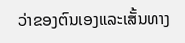ວ່າຂອງຕົນເອງແລະເສັ້ນທາງ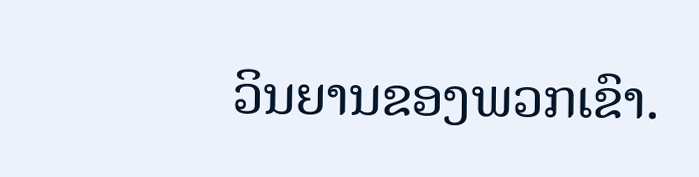ວິນຍານຂອງພວກເຂົາ.